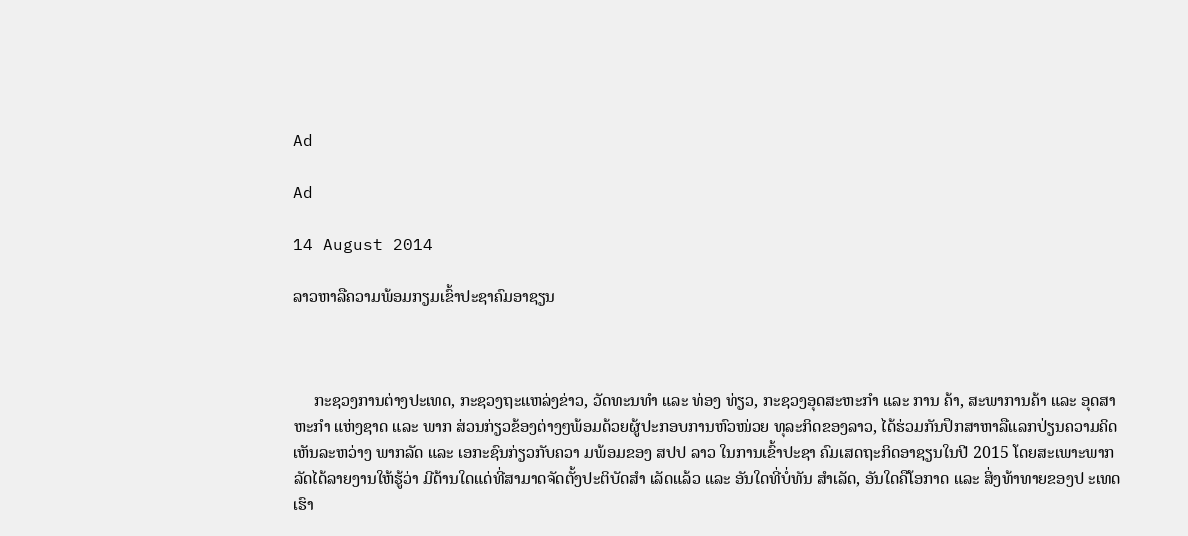Ad

Ad

14 August 2014

ລາວຫາລືຄວາມພ້ອມກຽມເຂົ້າປະຊາຄົມອາຊຽນ



     ກະຊວງການຕ່າງປະເທດ, ກະຊວງຖະແຫລ່ງຂ່າວ, ວັດທະນທຳ ແລະ ທ່ອງ ທ່ຽວ, ກະຊວງອຸດສະຫະກຳ ແລະ ການ ຄ້າ, ສະພາການຄ້າ ແລະ ອຸດສາຫະກຳ ແຫ່ງຊາດ ແລະ ພາກ ສ່ວນກ່ຽວຂ້ອງຕ່າງໆພ້ອມດ້ວຍຜູ້ປະກອບການຫົວໜ່ວຍ ທຸລະກິດຂອງລາວ, ໄດ້ຮ່ວມກັນປຶກສາຫາລືແລກປ່ຽນຄວາມຄິດເຫັນລະຫວ່າງ ພາກລັດ ແລະ ເອກະຊົນກ່ຽວກັບຄວາ ມພ້ອມຂອງ ສປປ ລາວ ໃນການເຂົ້າປະຊາ ຄົມເສດຖະກິດອາຊຽນໃນປີ 2015 ໂດຍສະເພາະພາກລັດໄດ້ລາຍງານໃຫ້ຮູ້ວ່າ ມີດ້ານໃດແດ່ທີ່ສາມາດຈັດຕັ້ງປະຕິບັດສຳ ເລັດແລ້ວ ແລະ ອັນໃດທີ່ບໍ່ທັນ ສຳເລັດ, ອັນໃດຄືໂອກາດ ແລະ ສິ່ງທ້າທາຍຂອງປ ະເທດເຮົາ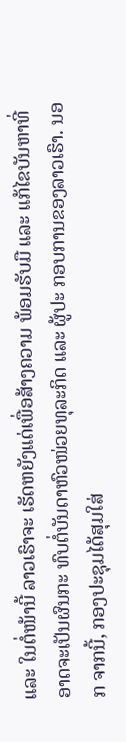ແລະ ໃນຕໍ່ໜ້ານີ້ ລາວເຮົາຈະ ເຮັດຫຍັງແດ່ເພື່ອສ້າງຄວາມ ພ້ອມຮັບມື ແລະ ແກ້ໄຂບັນຫາທີ່ອາດຈະເປັນຜົນກະ ທົບຕໍ່ບັນດາຫົວໜ່ວຍທຸລະກິດ ແລະ ຜູ້ປະ ກອບການຂອງລາວເຮົາ. ນອກ ຈາກນີ້, ກອງປະຊຸມໄດ້ສຸມໃສ່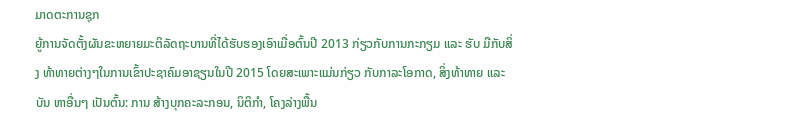ມາດຕະການຊຸກ
ຍູ້ການຈັດຕັ້ງຜັນຂະຫຍາຍມະຕິລັດຖະບານທີ່ໄດ້ຮັບຮອງເອົາເມື່ອຕົ້ນປີ 2013 ກ່ຽວກັບການກະກຽມ ແລະ ຮັບ ມືກັບສິ່ງ ທ້າທາຍຕ່າງໆໃນການເຂົ້າປະຊາຄົມອາຊຽນໃນປີ 2015 ໂດຍສະເພາະແມ່ນກ່ຽວ ກັບກາລະໂອກາດ, ສິ່ງທ້າທາຍ ແລະ ບັນ ຫາອື່ນໆ ເປັນຕົ້ນ: ການ ສ້າງບຸກຄະລະກອນ, ນິຕິກຳ, ໂຄງລ່າງພື້ນ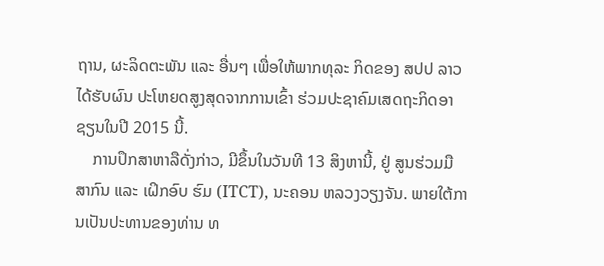ຖານ, ຜະລິດຕະພັນ ແລະ ອື່ນໆ ເພື່ອໃຫ້ພາກທຸລະ ກິດຂອງ ສປປ ລາວ ໄດ້ຮັບຜົນ ປະໂຫຍດສູງສຸດຈາກການເຂົ້າ ຮ່ວມປະຊາຄົມເສດຖະກິດອາ ຊຽນໃນປີ 2015 ນີ້.
    ການປຶກສາຫາລືດັ່ງກ່າວ, ມີຂຶ້ນໃນວັນທີ 13 ສິງຫານີ້, ຢູ່ ສູນຮ່ວມມືສາກົນ ແລະ ເຝິກອົບ ຮົມ (ITCT), ນະຄອນ ຫລວງວຽງຈັນ. ພາຍໃຕ້ການເປັນປະທານຂອງທ່ານ ທ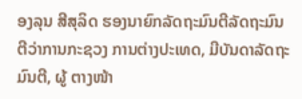ອງລຸນ ສີສຸລິດ ຮອງນາຍົກລັດຖະມົນຕີລັດຖະມົນຕີວ່າການກະຊວງ ການຕ່າງປະເທດ, ມີບັນດາລັດຖະມົນຕີ, ຜູ້ ຕາງໜ້າ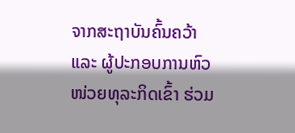ຈາກສະຖາບັນຄົ້ນຄວ້າ ແລະ ຜູ້ປະກອບການຫົວໜ່ວຍທຸລະກິດເຂົ້າ ຮ່ວມ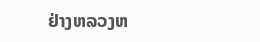ຢ່າງຫລວງຫ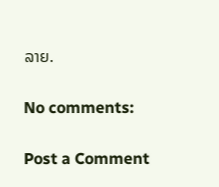ລາຍ.

No comments:

Post a Comment